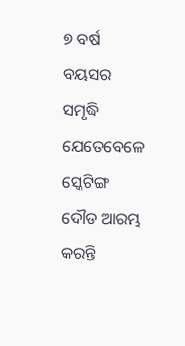୭ ବର୍ଷ ବୟସର ସମୃଦ୍ଧି ଯେତେବେଳେ ସ୍କେଟିଙ୍ଗ ଦୌଡ ଆରମ୍ଭ କରନ୍ତି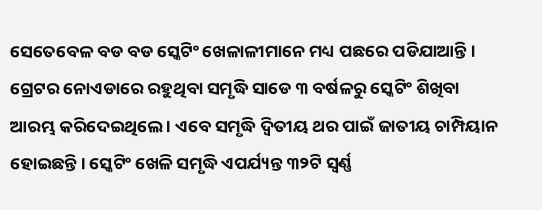ସେତେବେଳ ବଡ ବଡ ସ୍କେଟିଂ ଖେଳାଳୀମାନେ ମଧ୍ୟ ପଛରେ ପଡିଯାଆନ୍ତି । ଗ୍ରେଟର ନୋଏଡାରେ ରହୁଥିବା ସମୃଦ୍ଧି ସାଡେ ୩ ବର୍ଷଳରୁ ସ୍କେଟିଂ ଶିଖିବା ଆରମ୍ଭ କରିଦେଇଥିଲେ । ଏବେ ସମୃଦ୍ଧି ଦ୍ୱିତୀୟ ଥର ପାଇଁ ଜାତୀୟ ଚାମ୍ପିୟାନ ହୋଇଛନ୍ତି । ସ୍କେଟିଂ ଖେଳି ସମୃଦ୍ଧି ଏପର୍ଯ୍ୟନ୍ତ ୩୨ଟି ସ୍ୱର୍ଣ୍ଣ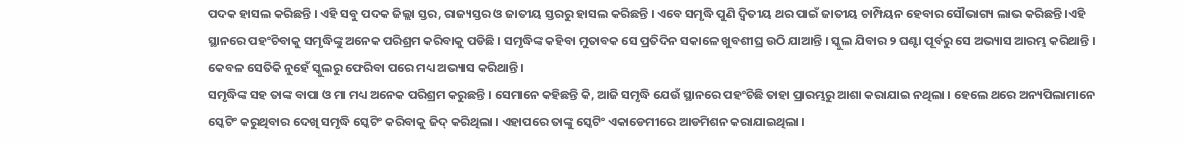ପଦକ ହାସଲ କରିଛନ୍ତି । ଏହି ସବୁ ପଦକ ଜିଲ୍ଲା ସ୍ତର, ରାଜ୍ୟସ୍ତର ଓ ଜାତୀୟ ସ୍ତରରୁ ହାସଲ କରିଛନ୍ତି । ଏବେ ସମୃଦ୍ଧି ପୁଣି ଦ୍ୱିତୀୟ ଥର ପାଇଁ ଜାତୀୟ ଚାମ୍ପିୟନ ହେବାର ସୌଭାଗ୍ୟ ଲାଭ କରିଛନ୍ତି ।ଏହି ସ୍ଥାନରେ ପହଂଚିବାକୁ ସମୃଦ୍ଧିଙ୍କୁ ଅନେକ ପରିଶ୍ରମ କରିବାକୁ ପଡିଛି । ସମୃଦ୍ଧିଙ୍କ କହିବା ମୁତାବକ ସେ ପ୍ରତିଦିନ ସକାଳେ ଖୁବଶୀଘ୍ର ଉଠି ଯାଆନ୍ତି । ସ୍କୁଲ ଯିବାର ୨ ଘଣ୍ଟା ପୂର୍ବରୁ ସେ ଅଭ୍ୟାସ ଆରମ୍ଭ କରିଥାନ୍ତି । କେବଳ ସେତିକି ନୁହେଁ ସ୍କୁଲରୁ ଫେରିବା ପରେ ମଧ୍ୟ ଅଭ୍ୟାସ କରିଥାନ୍ତି ।
ସମୃଦ୍ଧିଙ୍କ ସହ ତାଙ୍କ ବାପା ଓ ମା ମଧ୍ୟ ଅନେକ ପରିଶ୍ରମ କରୁଛନ୍ତି । ସେମାନେ କହିଛନ୍ତି କି, ଆଜି ସମୃଦ୍ଧି ଯେଉଁ ସ୍ଥାନରେ ପହଂଚିଛି ତାହା ପ୍ରାରମ୍ଭରୁ ଆଶା କରାଯାଇ ନଥିଲା । ହେଲେ ଥରେ ଅନ୍ୟପିଲାମାନେ ସ୍କେଟିଂ କରୁଥିବାର ଦେଖି ସମୃଦ୍ଧି ସ୍କେଟିଂ କରିବାକୁ ଜିଦ୍ କରିଥିଲା । ଏହାପରେ ତାଙ୍କୁ ସ୍କେଟିଂ ଏକାଡେମୀରେ ଆଡମିଶନ କରାଯାଇଥିଲା ।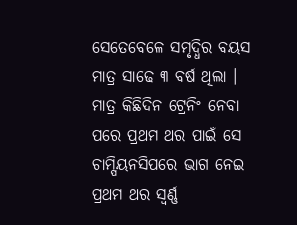ସେତେବେଳେ ସମୃଦ୍ଧିର ବୟସ ମାତ୍ର ସାଢେ ୩ ବର୍ଷ ଥିଲା । ମାତ୍ର କିଛିଦିନ ଟ୍ରେନିଂ ନେବା ପରେ ପ୍ରଥମ ଥର ପାଇଁ ସେ ଚାମ୍ପିୟନସିପରେ ଭାଗ ନେଇ ପ୍ରଥମ ଥର ସ୍ୱର୍ଣ୍ଣ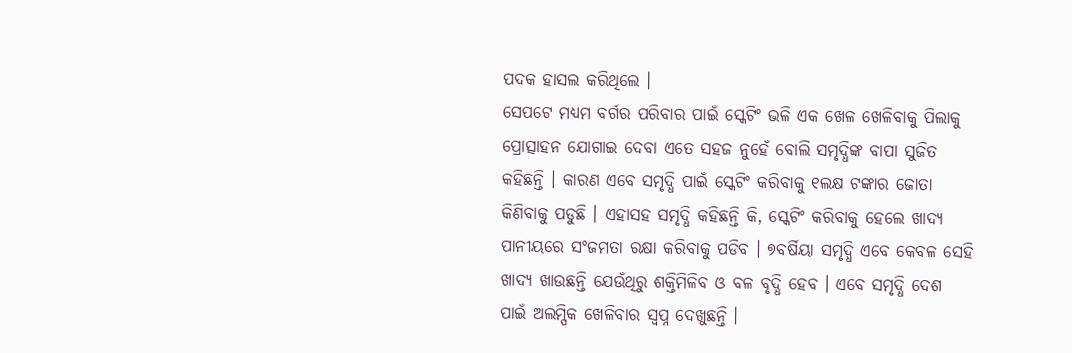ପଦକ ହାସଲ କରିଥିଲେ ।
ସେପଟେ ମଧ୍ୟମ ବର୍ଗର ପରିବାର ପାଇଁ ସ୍କେଟିଂ ଭଳି ଏକ ଖେଳ ଖେଳିବାକୁ ପିଲାକୁ ପ୍ରୋତ୍ସାହନ ଯୋଗାଇ ଦେବା ଏତେ ସହଜ ନୁହେଁ ବୋଲି ସମୃଦ୍ଧିଙ୍କ ବାପା ସୁଜିତ କହିଛନ୍ତି । କାରଣ ଏବେ ସମୃଦ୍ଧି ପାଇଁ ସ୍କେଟିଂ କରିବାକୁ ୧ଲକ୍ଷ ଟଙ୍କାର ଜୋତା କିଣିବାକୁ ପଡୁଛି । ଏହାସହ ସମୃଦ୍ଧି କହିଛନ୍ତି କି, ସ୍କେଟିଂ କରିବାକୁ ହେଲେ ଖାଦ୍ୟ ପାନୀୟରେ ସଂଜମତା ରକ୍ଷା କରିବାକୁ ପଡିବ । ୭ବର୍ଷିୟା ସମୃଦ୍ଧି ଏବେ କେବଳ ସେହି ଖାଦ୍ୟ ଖାଉଛନ୍ତି ଯେଉଁଥିରୁ ଶକ୍ତିମିଳିବ ଓ ବଳ ବୃଦ୍ଧି ହେବ । ଏବେ ସମୃଦ୍ଧି ଦେଶ ପାଇଁ ଅଲମ୍ପିକ ଖେଳିବାର ସ୍ୱପ୍ନ ଦେଖୁଛନ୍ତି ।